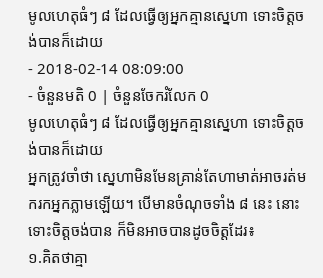មូលហេតុធំៗ ៨ ដែលធ្វើឲ្យអ្នកគ្មានស្នេហា ទោះចិត្តចង់បានក៏ដោយ
- 2018-02-14 08:09:00
- ចំនួនមតិ 0 | ចំនួនចែករំលែក 0
មូលហេតុធំៗ ៨ ដែលធ្វើឲ្យអ្នកគ្មានស្នេហា ទោះចិត្តចង់បានក៏ដោយ
អ្នកត្រូវចាំថា ស្នេហាមិនមែនគ្រាន់តែហាមាត់អាចរត់មករកអ្នកភ្លាមឡើយ។ បើមានចំណុចទាំង ៨ នេះ នោះទោះចិត្តចង់បាន ក៏មិនអាចបានដូចចិត្តដែរ៖
១.គិតថាគ្មា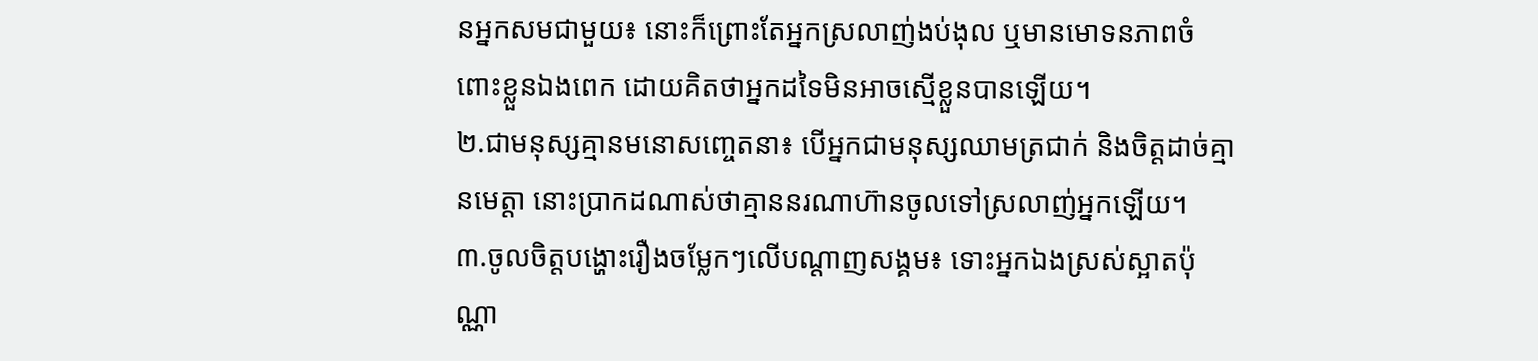នអ្នកសមជាមួយ៖ នោះក៏ព្រោះតែអ្នកស្រលាញ់ងប់ងុល ឬមានមោទនភាពចំពោះខ្លួនឯងពេក ដោយគិតថាអ្នកដទៃមិនអាចស្មើខ្លួនបានឡើយ។
២.ជាមនុស្សគ្មានមនោសញ្ចេតនា៖ បើអ្នកជាមនុស្សឈាមត្រជាក់ និងចិត្តដាច់គ្មានមេត្តា នោះប្រាកដណាស់ថាគ្មាននរណាហ៊ានចូលទៅស្រលាញ់អ្នកឡើយ។
៣.ចូលចិត្តបង្ហោះរឿងចម្លែកៗលើបណ្ដាញសង្គម៖ ទោះអ្នកឯងស្រស់ស្អាតប៉ុណ្ណា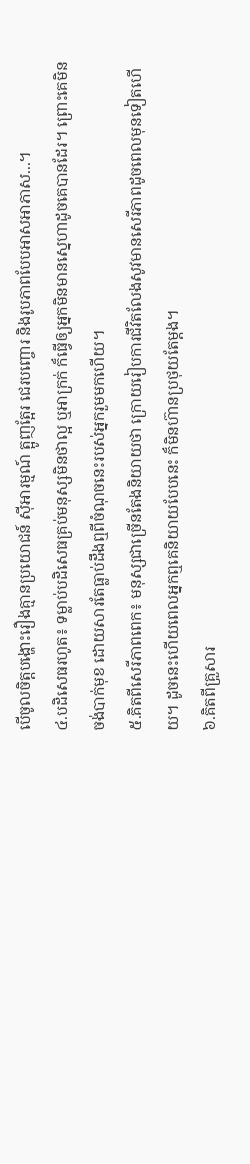បើចូលចិត្តបង្ហោះរឿងគ្មានប្រយោជន៍ ស៊ីអារម្មណ៍ ត្អូញត្អែរ ជេរបញ្ចោរ និងរូបភាពបែបអាសអាភាស...។
៤.បដិសេធរហូត៖ ទម្លាប់បដិសេធគ្រប់មនុស្សមិនថាល្អ ឬអាក្រក់ ក៏ធ្វើឲ្យអ្នកមិនមានស្នេហាដូចគេបានដែរ។ ព្រោះគេមិនចង់បាក់មុខ ដោយសារតែធ្លាប់ដឹងឮពីចំណុចនេះរបស់អ្នករួមមកហើយ។
៥.គិតពីសេរីភាពពេក៖ មនុស្សជាច្រើនតែងនិយាយថា ក្រោយរៀបការជីវិតលែងសូវមានសេរីភាពដូចពេលមុនទៀតហើយ។ ដូចនេះហើយពេលអ្នកឮគេនិយាយបែបនេះ ក៏មិនហ៊ានប្រថុយតែម្ដង។
៦.គិតពីគ្រួសារ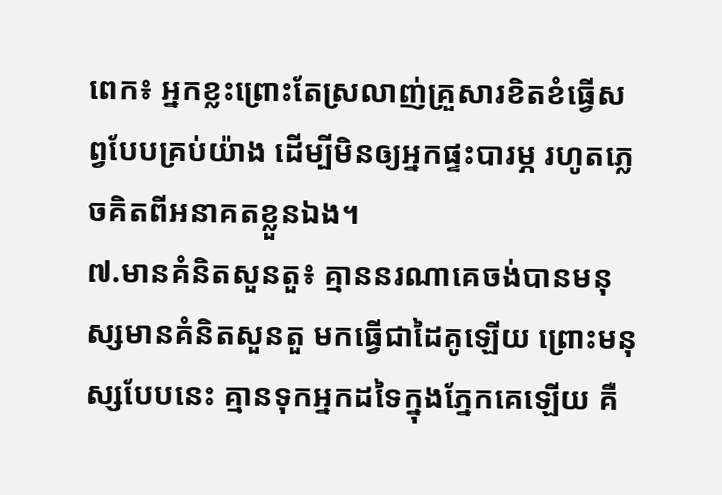ពេក៖ អ្នកខ្លះព្រោះតែស្រលាញ់គ្រួសារខិតខំធ្វើសព្វបែបគ្រប់យ៉ាង ដើម្បីមិនឲ្យអ្នកផ្ទះបារម្ភ រហូតភ្លេចគិតពីអនាគតខ្លួនឯង។
៧.មានគំនិតសួនតួ៖ គ្មាននរណាគេចង់បានមនុស្សមានគំនិតសួនតួ មកធ្វើជាដៃគូឡើយ ព្រោះមនុស្សបែបនេះ គ្មានទុកអ្នកដទៃក្នុងភ្នែកគេឡើយ គឺ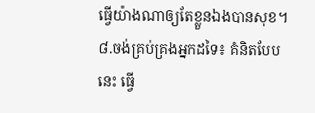ធ្វើយ៉ាងណាឲ្យតែខ្លួនឯងបានសុខ។
៨.ចង់គ្រប់គ្រងអ្នកដទៃ៖ គំនិតបែបនេះ ធ្វើ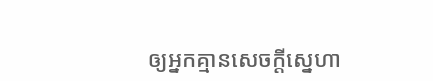ឲ្យអ្នកគ្មានសេចក្ដីស្នេហា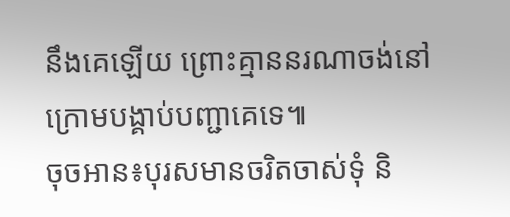នឹងគេឡើយ ព្រោះគ្មាននរណាចង់នៅក្រោមបង្គាប់បញ្ជាគេទេ៕
ចុចអាន៖បុរសមានចរិតចាស់ទុំ និ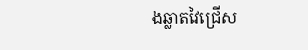ងឆ្លាតវៃជ្រើស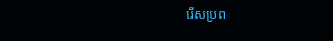រើសប្រព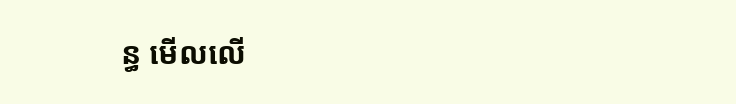ន្ធ មើលលើ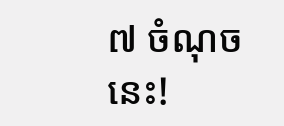៧ ចំណុចនេះ!